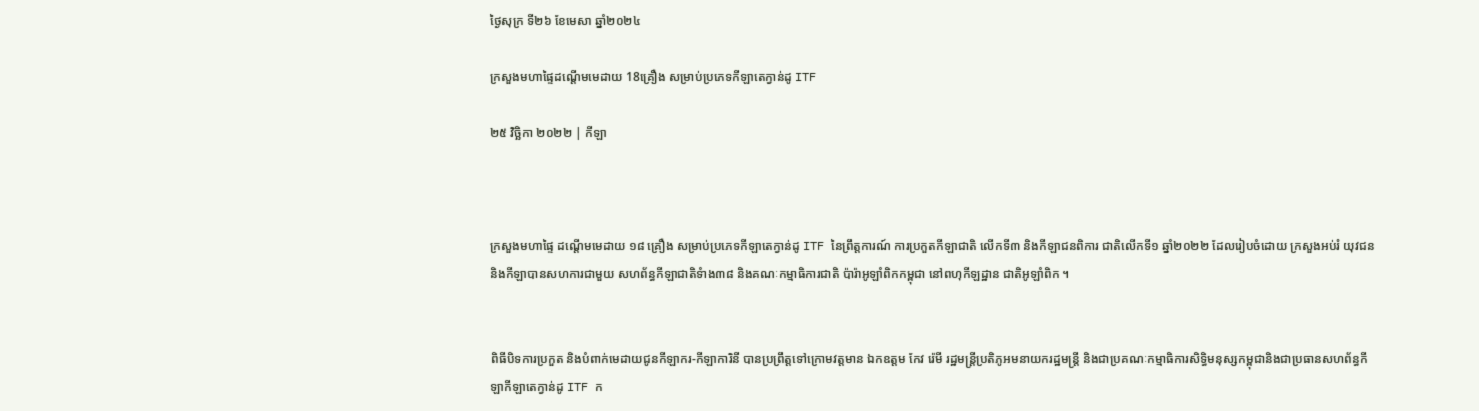ថ្ងៃសុក្រ ទី២៦ ខែមេសា ឆ្នាំ២០២៤

ក្រសួងមហាផ្ទៃដណ្តើមមេដាយ 18គ្រឿង សម្រាប់ប្រភេទកីឡាតេក្វាន់ដូ ITF

២៥ វិច្ឆិកា ២០២២ | កីឡា



ក្រសួងមហាផ្ទៃ ដណ្តើមមេដាយ ១៨ គ្រឿង សម្រាប់ប្រភេទកីឡាតេក្វាន់ដូ ITF នៃព្រឹត្តការណ៍ ការប្រកួតកីឡាជាតិ លើកទី៣ និងកីឡាជនពិការ ជាតិលើកទី១ ឆ្នាំ២០២២ ដែលរៀបចំដោយ ក្រសួងអប់រំ យុវជន និងកីឡាបានសហការជាមួយ សហព័ន្ធកីឡាជាតិទំាង៣៨ និងគណៈកម្មាធិការជាតិ ប៉ារ៉ាអូឡាំពិកកម្ពុជា នៅពហុកីឡដ្ឋាន ជាតិអូឡាំពិក ។


ពិធីបិទការប្រកួត និងបំពាក់មេដាយជូនកីឡាករ-កីឡាការិនី បានប្រព្រឹត្តទៅក្រោមវត្តមាន ឯកឧត្តម កែវ រ៉េមី រដ្ឋមន្ត្រីប្រតិភូអមនាយករដ្ឋមន្ត្រី និងជាប្រគណៈកម្មាធិការសិទ្ធិមនុស្សកម្ពុជានិងជាប្រធានសហព័ន្ធកីឡាកីឡាតេក្វាន់ដូ ITF ក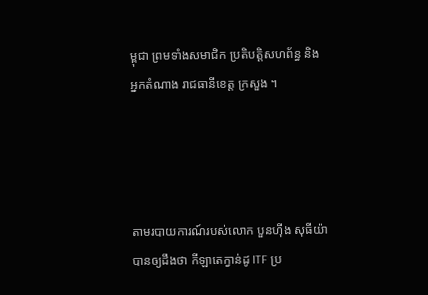ម្ពុជា ព្រមទាំងសមាជិក ប្រតិបត្តិសហព័ន្ធ និងអ្នកតំណាង រាជធានីខេត្ត ក្រសួង ។




តាមរបាយការណ៍របស់លោក បួនហ៊ីង សុធីយ៉ា បានឲ្យដឹងថា កីឡាតេក្វាន់ដូ ITF ប្រ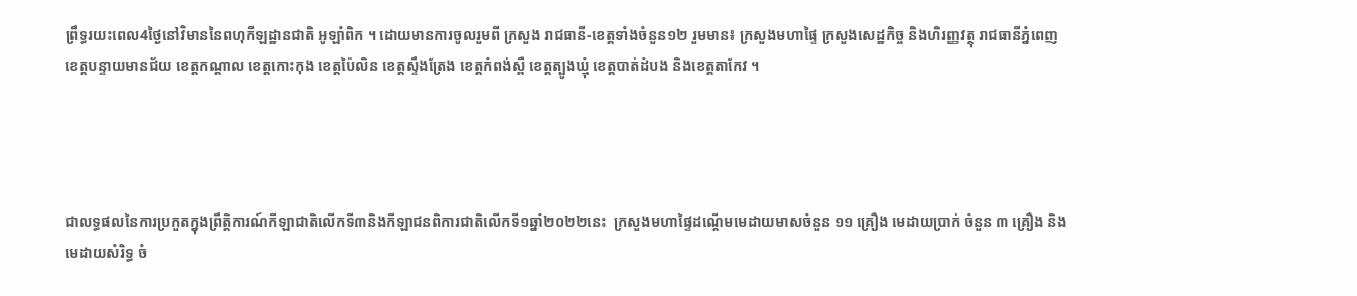ព្រឹទ្ធរយះពេល4ថ្ងៃនៅវិមាននៃពហុកីឡដ្ឋានជាតិ អូឡាំពិក ។ ដោយមានការចូលរួមពី ក្រសួង រាជធានី-ខេត្តទាំងចំនួន១២ រួមមាន៖ ក្រសួងមហាផ្ទៃ ក្រសួងសេដ្ឋកិច្ច និងហិរញ្ញវត្ថុ រាជធានីភ្នំពេញ ខេត្តបន្ទាយមានជ័យ ខេត្តកណ្តាល ខេត្តកោះកុង ខេត្តប៉ៃលិន ខេត្តស្ទឹងត្រែង ខេត្តកំពង់ស្ពឺ ខេត្តត្បូងឃ្មុំ ខេត្តបាត់ដំបង និងខេត្តតាកែវ ។




ជាលទ្ធផលនៃការប្រកួតក្នុងព្រឹត្តិការណ៍កីឡាជាតិលើកទី៣និងកីឡាជនពិការជាតិលើកទី១ឆ្នាំ២០២២នេះ  ក្រសួងមហាផ្ទៃដណ្តើមមេដាយមាសចំនួន ១១ គ្រឿង មេដាយប្រាក់ ចំនួន ៣ គ្រឿង និងមេដាយសំរិទ្ធ ចំ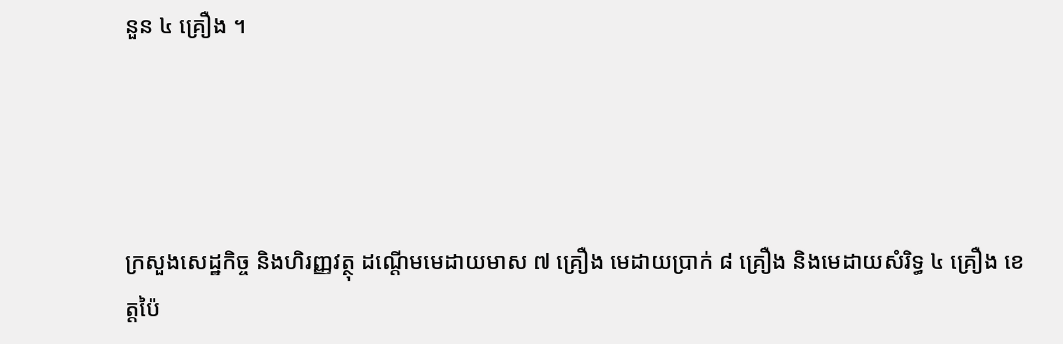នួន ៤ គ្រឿង ។




ក្រសួងសេដ្ឋកិច្ច និងហិរញ្ញវត្ថុ ដណ្តើមមេដាយមាស ៧ គ្រឿង មេដាយប្រាក់ ៨ គ្រឿង និងមេដាយសំរិទ្ធ ៤ គ្រឿង ខេត្តប៉ៃ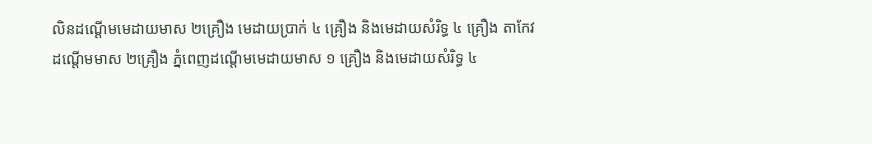លិនដណ្តើមមេដាយមាស ២គ្រឿង មេដាយប្រាក់ ៤ គ្រឿង និងមេដាយសំរិទ្ធ ៤ គ្រឿង តាកែវដណ្តើមមាស ២គ្រឿង ភ្នំពេញដណ្តើមមេដាយមាស ១ គ្រឿង និងមេដាយសំរិទ្ធ ៤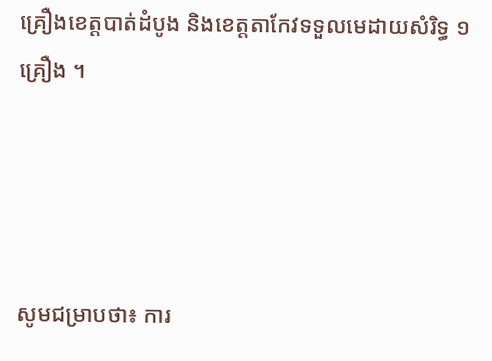គ្រឿងខេត្តបាត់ដំបូង និងខេត្តតាកែវទទួលមេដាយសំរិទ្ធ ១ គ្រឿង ។




សូមជម្រាបថា៖ ការ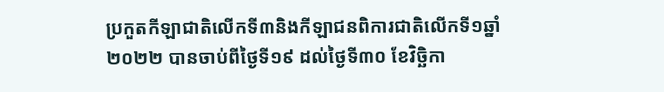ប្រកួតកីឡាជាតិលើកទី៣និងកីឡាជនពិការជាតិលើកទី១ឆ្នាំ២០២២ បានចាប់ពីថ្ងៃទី១៩ ដល់ថ្ងៃទី៣០ ខែវិច្ឆិកា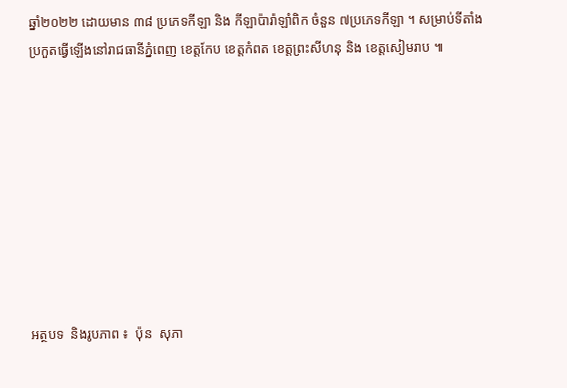ឆ្នាំ២០២២ ដោយមាន ៣៨ ប្រភេទកីឡា និង កីឡាប៉ារ៉ាឡាំពិក ចំនួន ៧ប្រភេទកីឡា ។ សម្រាប់ទីតាំងប្រកួតធ្វើឡើងនៅរាជធានីភ្នំពេញ ខេត្តកែប ខេត្តកំពត ខេត្តព្រះសីហនុ និង ខេត្តសៀមរាប ៕









អត្ថបទ  និងរូបភាព ៖  ប៉ុន  សុភា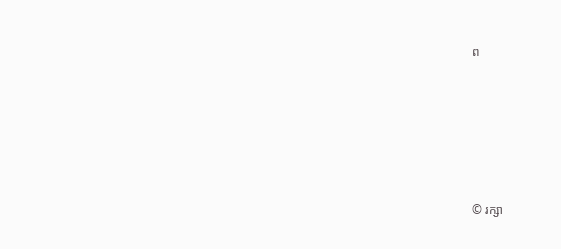ព







© រក្សា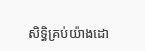សិទ្ធិគ្រប់យ៉ាងដោ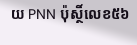យ PNN ប៉ុស្ថិ៍លេខ៥៦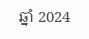ឆ្នាំ 2024